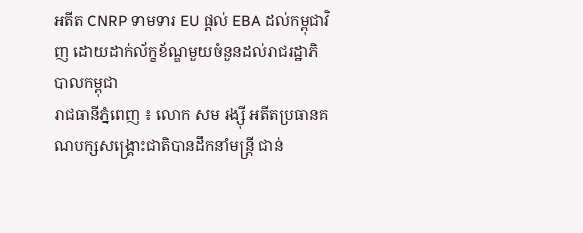អតីត CNRP ទាមទារ EU ផ្តល់ EBA ដល់កម្ពុជាវិញ ដោយដាក់ល័ក្ខខ័ណ្ឌមួយចំនួនដល់រាជរដ្ឋាភិ បាលកម្ពុជា
រាជធានីភ្នំពេញ ៖ លោក សម រង្ស៊ី អតីតប្រធានគណបក្សសង្គ្រោះជាតិបានដឹកនាំមន្ត្រី ជាន់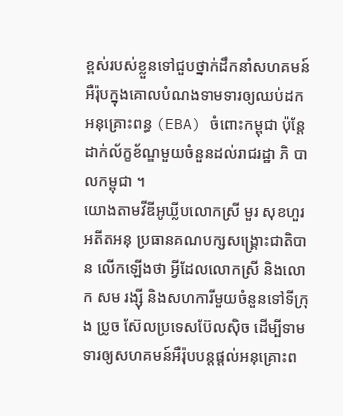ខ្ពស់របស់ខ្លួនទៅជួបថ្នាក់ដឹកនាំសហគមន៍អឺរ៉ុបក្នុងគោលបំណងទាមទារឲ្យឈប់ដកអនុគ្រោះពន្ធ (EBA) ចំពោះកម្ពុជា ប៉ុន្តែដាក់ល័ក្ខខ័ណ្ឌមួយចំនួនដល់រាជរដ្ឋា ភិ បាលកម្ពុជា ។
យោងតាមវីឌីអូឃ្លីបលោកស្រី មួរ សុខហួរ អតីតអនុ ប្រធានគណបក្សសង្គ្រោះជាតិបាន លើកឡើងថា អ្វីដែលលោកស្រី និងលោក សម រង្ស៊ី និងសហការីមួយចំនួនទៅទីក្រុង ប្រូច ស៊ែលប្រទេសប៊ែលស៊ិច ដើម្បីទាមទារឲ្យសហគមន៍អឺរ៉ុបបន្តផ្តល់អនុគ្រោះព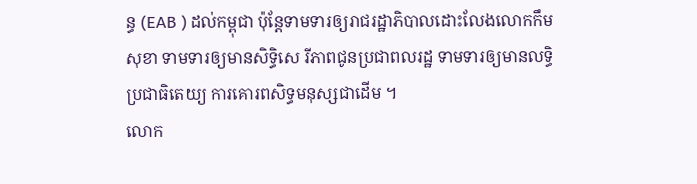ន្ធ (EAB ) ដល់កម្ពុជា ប៉ុន្តែទាមទារឲ្យរាជរដ្ឋាភិបាលដោះលែងលោកកឹម សុខា ទាមទារឲ្យមានសិទ្ធិសេ រីភាពជូនប្រជាពលរដ្ឋ ទាមទារឲ្យមានលទ្ធិប្រជាធិតេយ្យ ការគោរពសិទ្ធមនុស្សជាដើម ។
លោក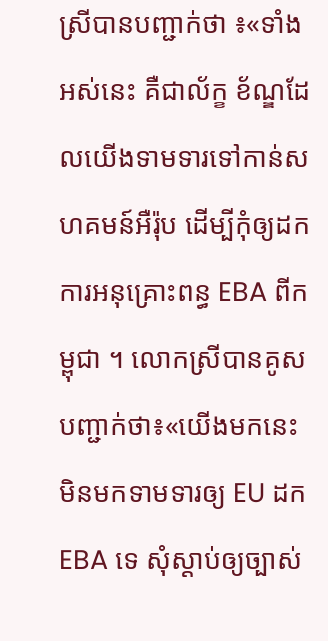ស្រីបានបញ្ជាក់ថា ៖«ទាំងអស់នេះ គឺជាល័ក្ខ ខ័ណ្ឌដែលយើងទាមទារទៅកាន់សហគមន៍អឺរ៉ុប ដើម្បីកុំឲ្យដកការអនុគ្រោះពន្ធ EBA ពីកម្ពុជា ។ លោកស្រីបានគូសបញ្ជាក់ថា៖«យើងមកនេះមិនមកទាមទារឲ្យ EU ដក EBA ទេ សុំស្តាប់ឲ្យច្បាស់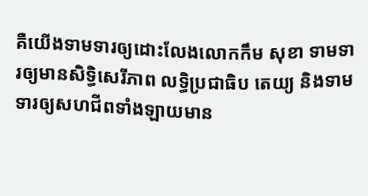គឺយើងទាមទារឲ្យដោះលែងលោកកឹម សុខា ទាមទារឲ្យមានសិទ្ធិសេរីភាព លទ្ធិប្រជាធិប តេយ្យ និងទាមទារឲ្យសហជីពទាំងឡាយមាន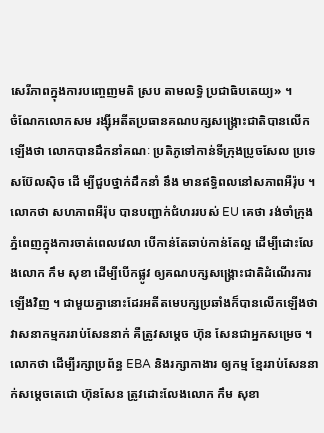សេរីភាពក្នុងការបញ្ចេញមតិ ស្រប តាមលទ្ធិ ប្រជាធិបតេយ្យ» ។
ចំណែកលោកសម រង្ស៊ីអតីតប្រធានគណបក្សសង្ក្រោះជាតិបានលើកឡើងថា លោកបានដឹកនាំគណៈ ប្រតិភូទៅកាន់ទីក្រុងប្រូចសែល ប្រទេសប៊ែលស៊ិច ដើ ម្បីជួបថ្នាក់ដឹកនាំ នឹង មានឥទ្ធិពលនៅសភាពអឺរ៉ុប ។ លោកថា សហភាពអឺរ៉ុប បានបញ្ជាក់ជំហររបស់ EU គេថា រង់ចាំក្រុងភ្នំពេញក្នុងការចាត់ពេលវេលា បើកាន់តែឆាប់កាន់តែល្អ ដើម្បីដោះលែងលោក កឹម សុខា ដើម្បីបើកផ្លូវ ឲ្យគណបក្សសង្គ្រោះជាតិដំណើរការឡើងវិញ ។ ជាមួយគ្នានោះដែរអតីតមេបក្សប្រឆាំងក៏បានលើកឡើងថា វាសនាកម្មកររាប់សែននាក់ គឺត្រូវសម្តេច ហ៊ុន សែនជាអ្នកសម្រេច ។ លោកថា ដើម្បីរក្សាប្រព័ន្ធ EBA និងរក្សាកាងារ ឲ្យកម្ម ខ្មែររាប់សែននាក់សម្តេចតេជោ ហ៊ុនសែន ត្រូវដោះលែងលោក កឹម សុខា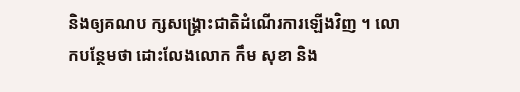និងឲ្យគណប ក្សសង្គ្រោះជាតិដំណើរការឡើងវិញ ។ លោកបន្ថែមថា ដោះលែងលោក កឹម សុខា និង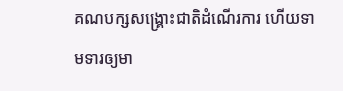គណបក្សសង្គ្រោះជាតិដំណើរការ ហើយទាមទារឲ្យមា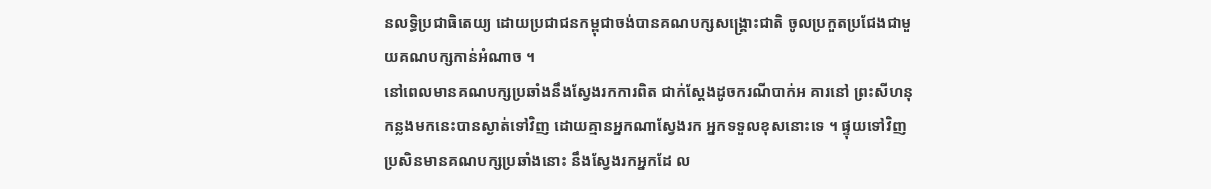នលទ្ធិប្រជាធិតេយ្យ ដោយប្រជាជនកម្ពុជាចង់បានគណបក្សសង្គ្រោះជាតិ ចូលប្រកួតប្រជែងជាមួយគណបក្សកាន់អំណាច ។
នៅពេលមានគណបក្សប្រឆាំងនឹងស្វែងរកការពិត ជាក់ស្តែងដូចករណីបាក់អ គារនៅ ព្រះសីហនុកន្លងមកនេះបានស្ងាត់ទៅវិញ ដោយគ្មានអ្នកណាស្វែងរក អ្នកទទួលខុសនោះទេ ។ ផ្ទុយទៅវិញប្រសិនមានគណបក្សប្រឆាំងនោះ នឹងស្វែងរកអ្នកដែ ល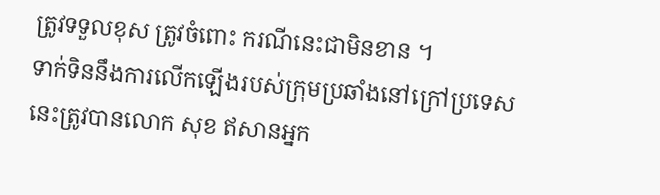ត្រូវទទួលខុស ត្រូវចំពោះ ករណីនេះជាមិនខាន ។
ទាក់ទិននឹងការលើកឡើងរបស់ក្រុមប្រឆាំងនៅក្រៅប្រទេសនេះត្រូវបានលោក សុខ ឥសានអ្នក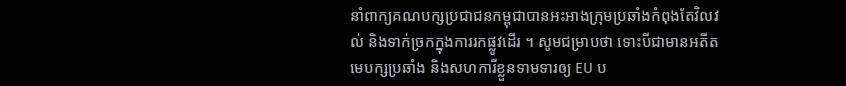នាំពាក្យគណបក្សប្រជាជនកម្ពុជាបានអះអាងក្រុមប្រឆាំងកំពុងតែវិលវល់ និងទាក់ច្រកក្នុងការរកផ្លូវដើរ ។ សូមជម្រាបថា ទោះបីជាមានអតីតមេបក្សប្រឆាំង និងសហការីខ្លួនទាមទារឲ្យ EU ប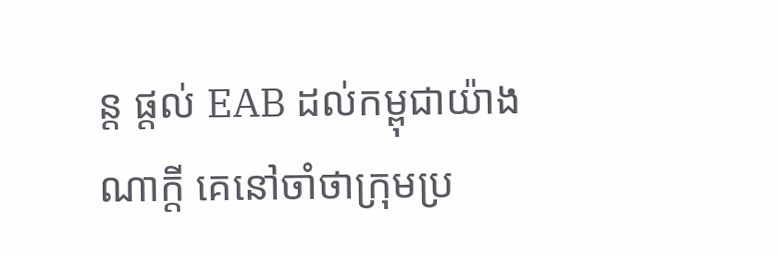ន្ត ផ្តល់ EAB ដល់កម្ពុជាយ៉ាងណាក្តី គេនៅចាំថាក្រុមប្រ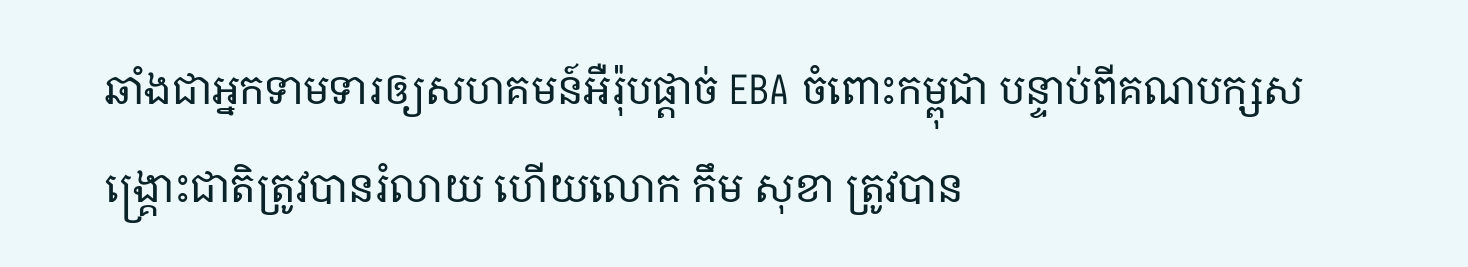ឆាំងជាអ្នកទាមទារឲ្យសហគមន៍អឺរ៉ុបផ្តាច់ EBA ចំពោះកម្ពុជា បន្ទាប់ពីគណបក្សសង្គ្រោះជាតិត្រូវបានរំលាយ ហើយលោក កឹម សុខា ត្រូវបាន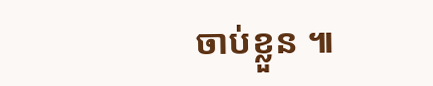ចាប់ខ្លួន ៕